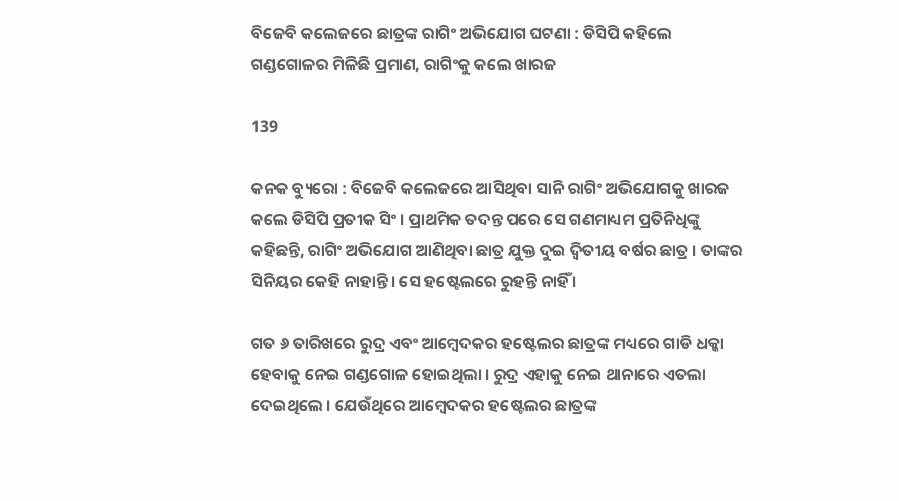ବିଜେବି କଲେଜରେ ଛାତ୍ରଙ୍କ ରାଗିଂ ଅଭିଯୋଗ ଘଟଣା : ଡିସିପି କହିଲେ ଗଣ୍ଡଗୋଳର ମିଳିଛି ପ୍ରମାଣ, ରାଗିଂକୁ କଲେ ଖାରଜ

139

କନକ ବ୍ୟୁରୋ : ବିଜେବି କଲେଜରେ ଆସିଥିବା ସାନି ରାଗିଂ ଅଭିଯୋଗକୁ ଖାରଜ କଲେ ଡିସିପି ପ୍ରତୀକ ସିଂ । ପ୍ରାଥମିକ ତଦନ୍ତ ପରେ ସେ ଗଣମାଧ୍ୟମ ପ୍ରତିନିଧିଙ୍କୁ କହିଛନ୍ତି, ରାଗିଂ ଅଭିଯୋଗ ଆଣିଥିବା ଛାତ୍ର ଯୁକ୍ତ ଦୁଇ ଦ୍ୱିତୀୟ ବର୍ଷର ଛାତ୍ର । ତାଙ୍କର ସିନିୟର କେହି ନାହାନ୍ତି । ସେ ହଷ୍ଟେଲରେ ରୁହନ୍ତି ନାହିଁ ।

ଗତ ୬ ତାରିଖରେ ରୁଦ୍ର ଏବଂ ଆମ୍ବେଦକର ହଷ୍ଟେଲର ଛାତ୍ରଙ୍କ ମଧ୍ୟରେ ଗାଡି ଧକ୍କା ହେବାକୁ ନେଇ ଗଣ୍ଡଗୋଳ ହୋଇଥିଲା । ରୁଦ୍ର ଏହାକୁ ନେଇ ଥାନାରେ ଏତଲା ଦେଇଥିଲେ । ଯେଉଁଥିରେ ଆମ୍ବେଦକର ହଷ୍ଟେଲର ଛାତ୍ରଙ୍କ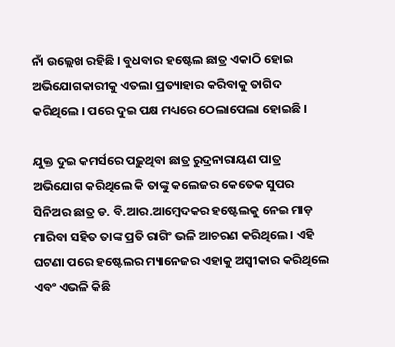ନାଁ ଉଲ୍ଲେଖ ରହିଛି । ବୁଧବାର ହଷ୍ଟେଲ ଛାତ୍ର ଏକାଠି ହୋଇ ଅଭିଯୋଗକାରୀକୁ ଏତଲା ପ୍ରତ୍ୟାହାର କରିବାକୁ ତାଗିଦ କରିଥିଲେ । ପରେ ଦୁଇ ପକ୍ଷ ମଧ୍ୟରେ ଠେଲାପେଲା ହୋଇଛି ।

ଯୁକ୍ତ ଦୁଇ କମର୍ସରେ ପଢ଼ୁଥିବା ଛାତ୍ର ରୁଦ୍ରନାରାୟଣ ପାତ୍ର ଅଭିଯୋଗ କରିଥିଲେ କି ତାଙ୍କୁ କଲେଜର କେତେକ ସୁପର ସିନିଅର ଛାତ୍ର ଡ. ବି.ଆର.ଆମ୍ବେଦକର ହଷ୍ଟେଲକୁ ନେଇ ମାଡ଼ ମାରିବା ସହିତ ତାଙ୍କ ପ୍ରତି ରାଗିଂ ଭଳି ଆଚରଣ କରିଥିଲେ । ଏହି ଘଟଣା ପରେ ହଷ୍ଟେଲର ମ୍ୟାନେଜର ଏହାକୁ ଅସ୍ୱୀକାର କରିଥିଲେ ଏବଂ ଏଭଳି କିଛି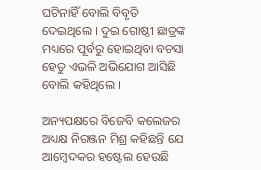ଘଟିନାହିଁ ବୋଲି ବିବୃତି ଦେଇଥିଲେ । ଦୁଇ ଗୋଷ୍ଠୀ ଛାତ୍ରଙ୍କ ମଧ୍ୟରେ ପୂର୍ବରୁ ହୋଇଥିବା ବଚସା ହେତୁ ଏଭଳି ଅଭିଯୋଗ ଆସିଛି ବୋଲି କହିଥିଲେ ।

ଅନ୍ୟପକ୍ଷରେ ବିଜେବି କଲେଜର ଅଧ୍ୟକ୍ଷ ନିରଞ୍ଜନ ମିଶ୍ର କହିଛନ୍ତି ଯେ ଆମ୍ବେଦକର ହଷ୍ଟେଲ ହେଉଛି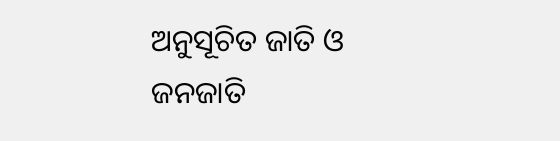ଅନୁସୂଚିତ ଜାତି ଓ ଜନଜାତି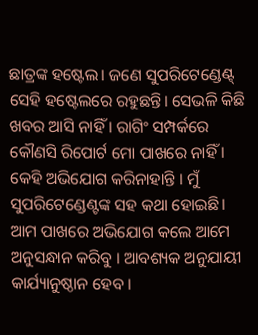ଛାତ୍ରଙ୍କ ହଷ୍ଟେଲ। ଜଣେ ସୁପରିଟେଣ୍ଡେଣ୍ଟ୍ ସେହି ହଷ୍ଟେଲରେ ରହୁଛନ୍ତି। ସେଭଳି କିଛି ଖବର ଆସି ନାହିଁ । ରାଗିଂ ସମ୍ପର୍କରେ କୌଣସି ରିପୋର୍ଟ ମୋ ପାଖରେ ନାହିଁ । କେହି ଅଭିଯୋଗ କରିନାହାନ୍ତି । ମୁଁ ସୁପରିଟେଣ୍ଡେଣ୍ଟଙ୍କ ସହ କଥା ହୋଇଛି। ଆମ ପାଖରେ ଅଭିଯୋଗ କଲେ ଆମେ ଅନୁସନ୍ଧାନ କରିବୁ । ଆବଶ୍ୟକ ଅନୁଯାୟୀ କାର୍ଯ୍ୟାନୁଷ୍ଠାନ ହେବ ।